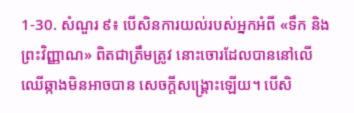1-30. សំណួរ ៩៖ បើសិនការយល់របស់អ្នកអំពី «ទឹក និងព្រះវិញ្ញាណ» ពិតជាត្រឹមត្រូវ នោះចោរដែលបាននៅលើឈើឆ្កាងមិនអាចបាន សេចក្តីសង្រ្គោះឡើយ។ បើសិ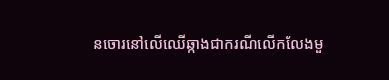នចោរនៅលើឈើឆ្កាងជាករណីលើកលែងមួ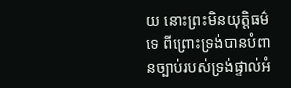យ នោះព្រះមិនយុត្តិធម៌ទេ ពីព្រោះទ្រង់បានបំពានច្បាប់របស់ទ្រង់ផ្ទាល់អំ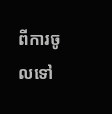ពីការចូលទៅ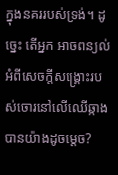ក្នុងនគររបស់ទ្រង់។ ដូច្នេះ តើអ្នក អាចពន្យល់អំពីសេចក្តីសង្រ្គោះរបស់ចោរនៅលើឈើឆ្កាងបានយ៉ាងដូចម្តេច?